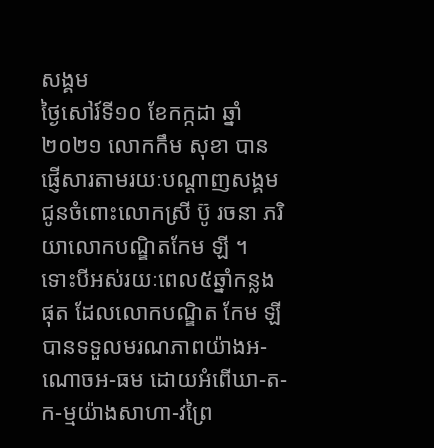សង្គម
ថ្ងៃសៅរ៍ទី១០ ខែកក្កដា ឆ្នាំ២០២១ លោកកឹម សុខា បានផ្ញើសារតាមរយៈបណ្ដាញសង្គម ជូនចំពោះលោកស្រី ប៊ូ រចនា ភរិយាលោកបណ្ឌិតកែម ឡី ។
ទោះបីអស់រយៈពេល៥ឆ្នាំកន្លងផុត ដែលលោកបណ្ឌិត កែម ឡី បានទទួលមរណភាពយ៉ាងអ-ណោចអ-ធម ដោយអំពើឃា-ត-ក-ម្មយ៉ាងសាហា-វព្រៃ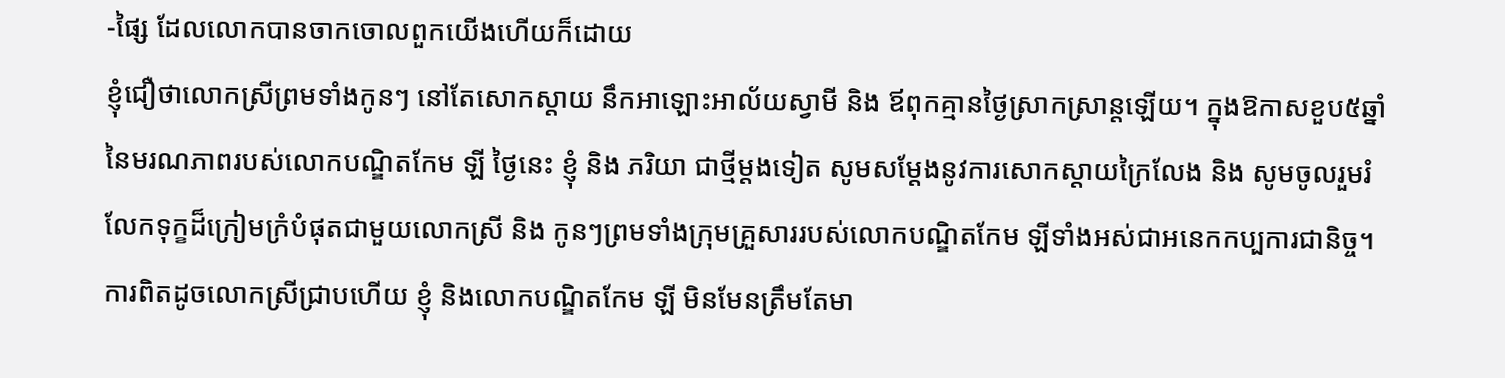-ផ្សៃ ដែលលោកបានចាកចោលពួកយើងហើយក៏ដោយ
ខ្ញុំជឿថាលោកស្រីព្រមទាំងកូនៗ នៅតែសោកស្តាយ នឹកអាឡោះអាល័យស្វាមី និង ឪពុកគ្មានថ្ងៃស្រាកស្រាន្តឡើយ។ ក្នុងឱកាសខួប៥ឆ្នាំនៃមរណភាពរបស់លោកបណ្ឌិតកែម ឡី ថ្ងៃនេះ ខ្ញុំ និង ភរិយា ជាថ្មីម្តងទៀត សូមសម្តែងនូវការសោកស្តាយក្រៃលែង និង សូមចូលរួមរំលែកទុក្ខដ៏ក្រៀមក្រំបំផុតជាមួយលោកស្រី និង កូនៗព្រមទាំងក្រុមគ្រួសាររបស់លោកបណ្ឌិតកែម ឡីទាំងអស់ជាអនេកកប្បការជានិច្ច។
ការពិតដូចលោកស្រីជ្រាបហើយ ខ្ញុំ និងលោកបណ្ឌិតកែម ឡី មិនមែនត្រឹមតែមា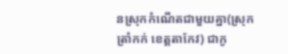នស្រុកកំណើតជាមួយគ្នា(ស្រុកត្រាំកក់ ខេត្តតាកែវ) ជាកូ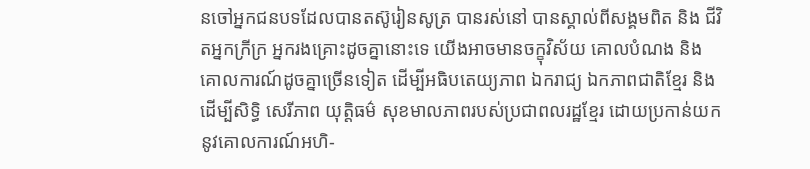នចៅអ្នកជនបទដែលបានតស៊ូរៀនសូត្រ បានរស់នៅ បានស្គាល់ពីសង្គមពិត និង ជីវិតអ្នកក្រីក្រ អ្នករងគ្រោះដូចគ្នានោះទេ យើងអាចមានចក្ខុវិស័យ គោលបំណង និង គោលការណ៍ដូចគ្នាច្រើនទៀត ដើម្បីអធិបតេយ្យភាព ឯករាជ្យ ឯកភាពជាតិខ្មែរ និង ដើម្បីសិទ្ធិ សេរីភាព យុត្តិធម៌ សុខមាលភាពរបស់ប្រជាពលរដ្ឋខ្មែរ ដោយប្រកាន់យកនូវគោលការណ៍អហិ-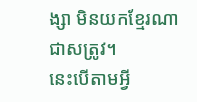ង្សា មិនយកខ្មែរណាជាសត្រូវ។
នេះបើតាមអ្វី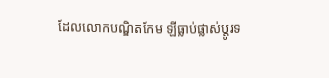ដែលលោកបណ្ឌិតកែម ឡីធ្លាប់ផ្លាស់ប្តូរទ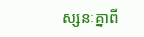ស្សនៈគ្នាពី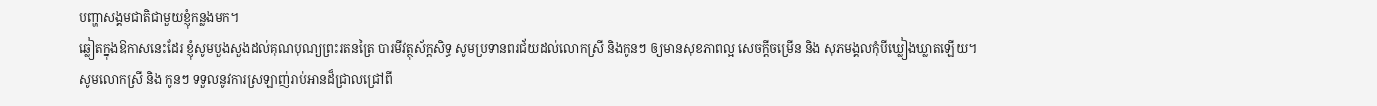បញ្ហាសង្គមជាតិជាមួយខ្ញុំកន្លងមក។
ឆ្លៀតក្នុងឱកាសនេះដែរ ខ្ញុំសូមបួងសួងដល់គុណបុណ្យព្រះរតនត្រៃ បារមីវត្ថុស័ក្តសិទ្ធ សូមប្រទានពរជ័យដល់លោកស្រី និងកូនៗ ឲ្យមានសុខភាពល្អ សេចក្តីចម្រើន និង សុភមង្គលកុំបីឃ្លៀងឃ្លាតឡើយ។
សូមលោកស្រី និង កូនៗ ទទួលនូវការស្រឡាញ់រាប់អានដ៏ជ្រាលជ្រៅពី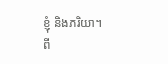ខ្ញុំ និងភរិយា។
ពី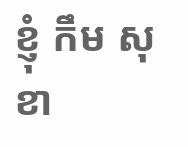ខ្ញុំ កឹម សុខា